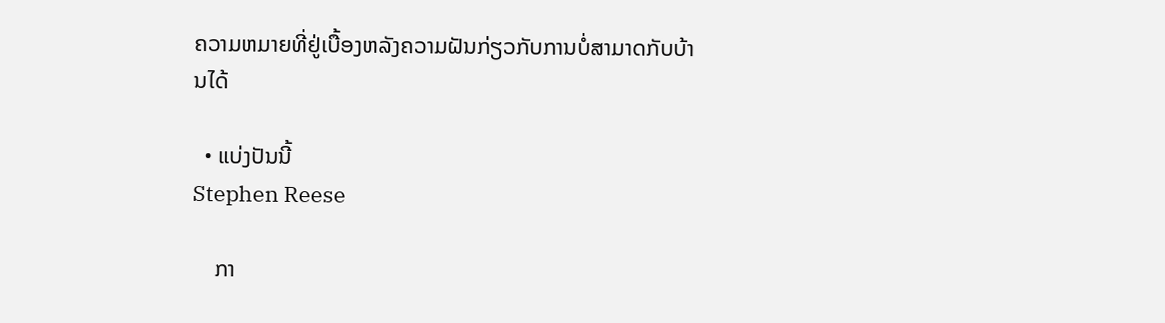ຄວາມຫມາຍທີ່ຢູ່ເບື້ອງຫລັງຄວາມຝັນກ່ຽວກັບການບໍ່ສາມາດກັບບ້ານໄດ້

  • ແບ່ງປັນນີ້
Stephen Reese

    ກາ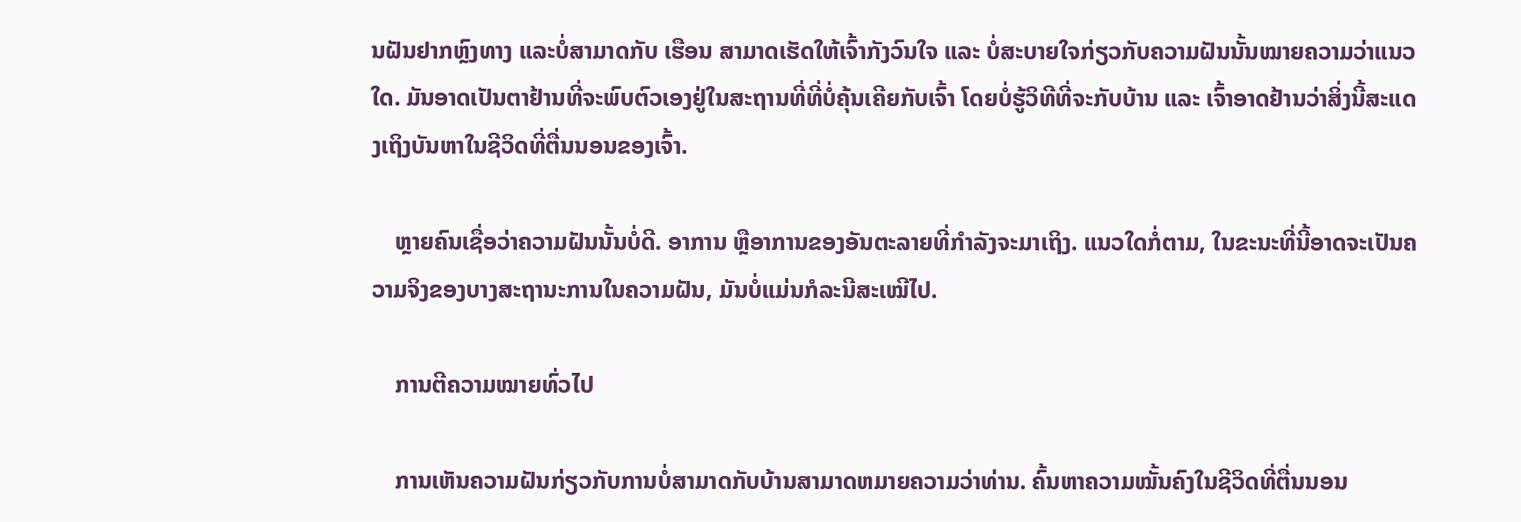ນຝັນຢາກຫຼົງທາງ ແລະບໍ່ສາມາດກັບ ເຮືອນ ສາມາດເຮັດໃຫ້ເຈົ້າກັງວົນໃຈ ແລະ ບໍ່ສະບາຍໃຈກ່ຽວກັບຄວາມຝັນນັ້ນໝາຍຄວາມວ່າແນວໃດ. ມັນອາດເປັນຕາຢ້ານທີ່ຈະພົບຕົວເອງຢູ່ໃນສະຖານທີ່ທີ່ບໍ່ຄຸ້ນເຄີຍກັບເຈົ້າ ໂດຍບໍ່ຮູ້ວິທີທີ່ຈະກັບບ້ານ ແລະ ເຈົ້າອາດຢ້ານວ່າສິ່ງນີ້ສະແດງເຖິງບັນຫາໃນຊີວິດທີ່ຕື່ນນອນຂອງເຈົ້າ.

    ຫຼາຍຄົນເຊື່ອວ່າຄວາມຝັນນັ້ນບໍ່ດີ. ອາການ ຫຼືອາການຂອງອັນຕະລາຍທີ່ກຳລັງຈະມາເຖິງ. ແນວໃດກໍ່ຕາມ, ໃນຂະນະທີ່ນີ້ອາດຈະເປັນຄວາມຈິງຂອງບາງສະຖານະການໃນຄວາມຝັນ, ມັນບໍ່ແມ່ນກໍລະນີສະເໝີໄປ.

    ການຕີຄວາມໝາຍທົ່ວໄປ

    ການເຫັນຄວາມຝັນກ່ຽວກັບການບໍ່ສາມາດກັບບ້ານສາມາດຫມາຍຄວາມວ່າທ່ານ. ຄົ້ນຫາຄວາມໝັ້ນຄົງໃນຊີວິດທີ່ຕື່ນນອນ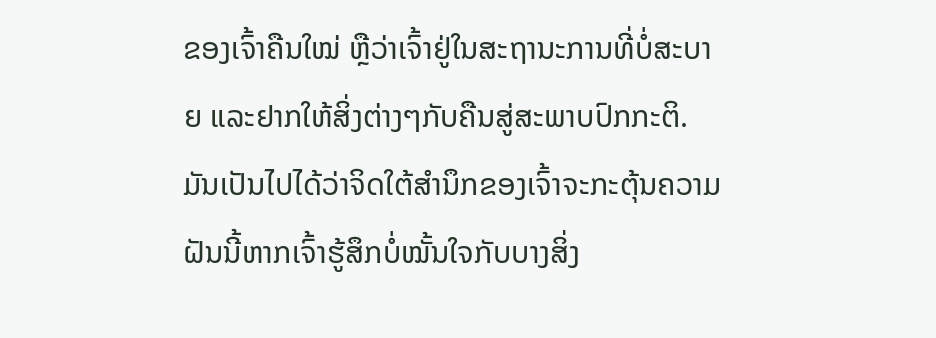ຂອງເຈົ້າຄືນໃໝ່ ຫຼືວ່າເຈົ້າຢູ່ໃນສະຖານະການທີ່ບໍ່ສະບາຍ ແລະຢາກໃຫ້ສິ່ງຕ່າງໆກັບຄືນສູ່ສະພາບປົກກະຕິ. ມັນເປັນໄປໄດ້ວ່າຈິດໃຕ້ສຳນຶກຂອງເຈົ້າຈະກະຕຸ້ນຄວາມຝັນນີ້ຫາກເຈົ້າຮູ້ສຶກບໍ່ໝັ້ນໃຈກັບບາງສິ່ງ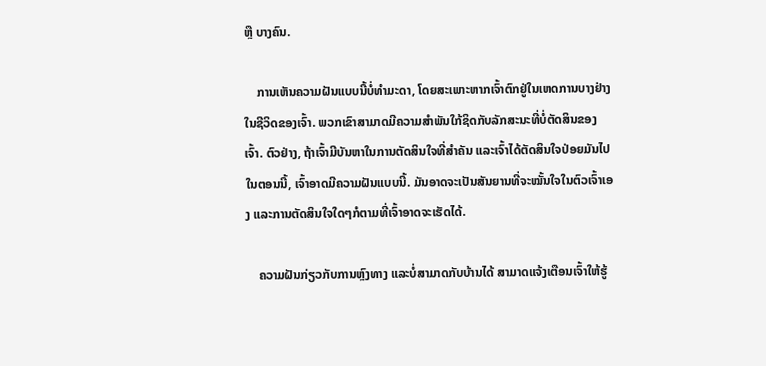ຫຼື ບາງຄົນ.

    ການເຫັນຄວາມຝັນແບບນີ້ບໍ່ທຳມະດາ, ໂດຍສະເພາະຫາກເຈົ້າຕົກຢູ່ໃນເຫດການບາງຢ່າງໃນຊີວິດຂອງເຈົ້າ. ພວກເຂົາສາມາດມີຄວາມສໍາພັນໃກ້ຊິດກັບລັກສະນະທີ່ບໍ່ຕັດສິນຂອງເຈົ້າ. ຕົວຢ່າງ, ຖ້າເຈົ້າມີບັນຫາໃນການຕັດສິນໃຈທີ່ສຳຄັນ ແລະເຈົ້າໄດ້ຕັດສິນໃຈປ່ອຍມັນໄປໃນຕອນນີ້, ເຈົ້າອາດມີຄວາມຝັນແບບນີ້. ມັນອາດຈະເປັນສັນຍານທີ່ຈະໝັ້ນໃຈໃນຕົວເຈົ້າເອງ ແລະການຕັດສິນໃຈໃດໆກໍຕາມທີ່ເຈົ້າອາດຈະເຮັດໄດ້.

    ຄວາມຝັນກ່ຽວກັບການຫຼົງທາງ ແລະບໍ່ສາມາດກັບບ້ານໄດ້ ສາມາດແຈ້ງເຕືອນເຈົ້າໃຫ້ຮູ້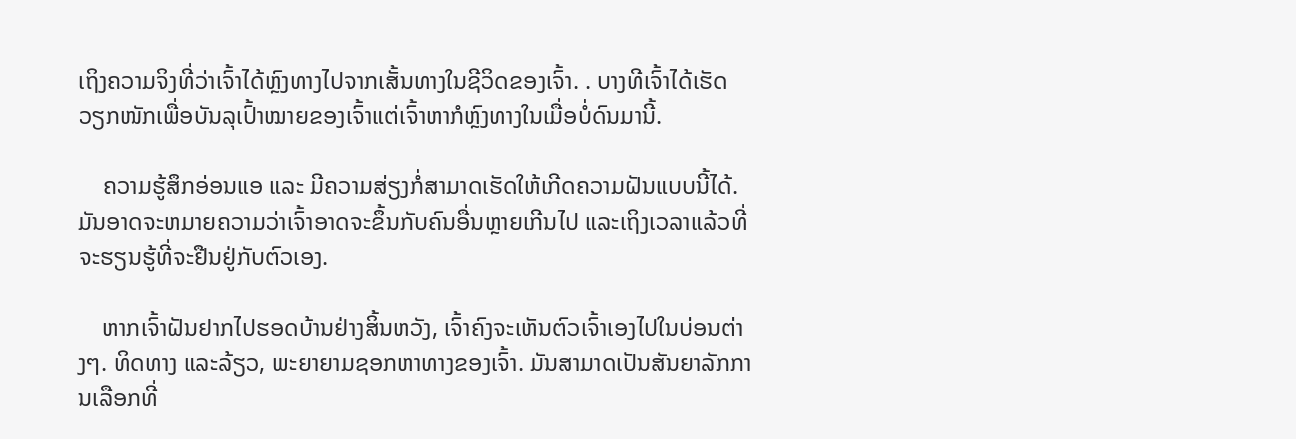ເຖິງຄວາມຈິງທີ່ວ່າເຈົ້າໄດ້ຫຼົງທາງໄປຈາກເສັ້ນທາງໃນຊີວິດຂອງເຈົ້າ. . ບາງທີເຈົ້າໄດ້ເຮັດວຽກໜັກເພື່ອບັນລຸເປົ້າໝາຍຂອງເຈົ້າແຕ່ເຈົ້າຫາກໍຫຼົງທາງໃນເມື່ອບໍ່ດົນມານີ້.

    ຄວາມຮູ້ສຶກອ່ອນແອ ແລະ ມີຄວາມສ່ຽງກໍ່ສາມາດເຮັດໃຫ້ເກີດຄວາມຝັນແບບນີ້ໄດ້. ມັນອາດຈະຫມາຍຄວາມວ່າເຈົ້າອາດຈະຂຶ້ນກັບຄົນອື່ນຫຼາຍເກີນໄປ ແລະເຖິງເວລາແລ້ວທີ່ຈະຮຽນຮູ້ທີ່ຈະຢືນຢູ່ກັບຕົວເອງ.

    ຫາກເຈົ້າຝັນຢາກໄປຮອດບ້ານຢ່າງສິ້ນຫວັງ, ເຈົ້າຄົງຈະເຫັນຕົວເຈົ້າເອງໄປໃນບ່ອນຕ່າງໆ. ທິດທາງ ແລະລ້ຽວ, ພະຍາຍາມຊອກຫາທາງຂອງເຈົ້າ. ມັນສາມາດເປັນສັນຍາລັກການເລືອກທີ່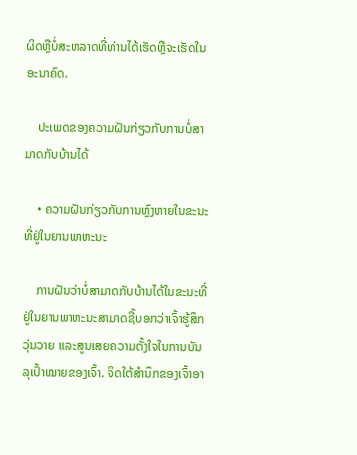ຜິດຫຼືບໍ່ສະຫລາດທີ່ທ່ານໄດ້ເຮັດຫຼືຈະເຮັດໃນອະນາຄົດ.

    ປະເພດຂອງຄວາມຝັນກ່ຽວກັບການບໍ່ສາມາດກັບບ້ານໄດ້

    • ຄວາມຝັນກ່ຽວກັບການຫຼົງຫາຍໃນຂະນະທີ່ຢູ່ໃນຍານພາຫະນະ

    ການຝັນວ່າບໍ່ສາມາດກັບບ້ານໄດ້ໃນຂະນະທີ່ຢູ່ໃນຍານພາຫະນະສາມາດຊີ້ບອກວ່າເຈົ້າຮູ້ສຶກວຸ່ນວາຍ ແລະສູນເສຍຄວາມຕັ້ງໃຈໃນການບັນລຸເປົ້າໝາຍຂອງເຈົ້າ. ຈິດໃຕ້ສຳນຶກຂອງເຈົ້າອາ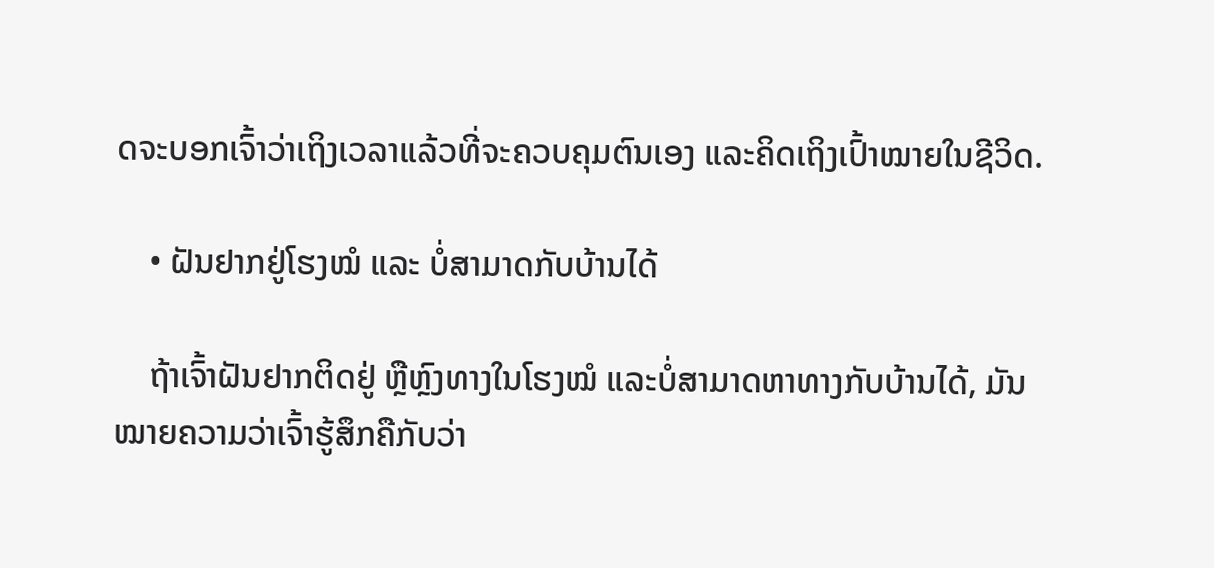ດຈະບອກເຈົ້າວ່າເຖິງເວລາແລ້ວທີ່ຈະຄວບຄຸມຕົນເອງ ແລະຄິດເຖິງເປົ້າໝາຍໃນຊີວິດ.

    • ຝັນຢາກຢູ່ໂຮງໝໍ ແລະ ບໍ່ສາມາດກັບບ້ານໄດ້

    ຖ້າເຈົ້າຝັນຢາກຕິດຢູ່ ຫຼືຫຼົງທາງໃນໂຮງໝໍ ແລະບໍ່ສາມາດຫາທາງກັບບ້ານໄດ້, ມັນໝາຍຄວາມວ່າເຈົ້າຮູ້ສຶກຄືກັບວ່າ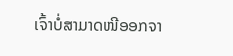ເຈົ້າບໍ່ສາມາດໜີອອກຈາ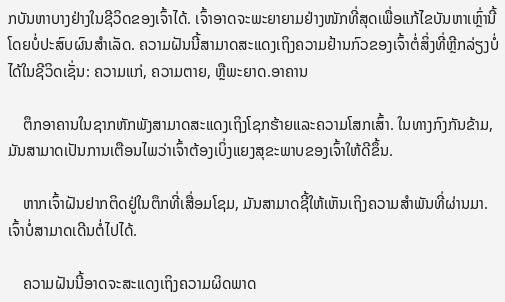ກບັນຫາບາງຢ່າງໃນຊີວິດຂອງເຈົ້າໄດ້. ເຈົ້າອາດຈະພະຍາຍາມຢ່າງໜັກທີ່ສຸດເພື່ອແກ້ໄຂບັນຫາເຫຼົ່ານີ້ໂດຍບໍ່ປະສົບຜົນສຳເລັດ. ຄວາມຝັນນີ້ສາມາດສະແດງເຖິງຄວາມຢ້ານກົວຂອງເຈົ້າຕໍ່ສິ່ງທີ່ຫຼີກລ່ຽງບໍ່ໄດ້ໃນຊີວິດເຊັ່ນ: ຄວາມແກ່, ຄວາມຕາຍ, ຫຼືພະຍາດ.ອາຄານ

    ຕຶກອາຄານໃນຊາກຫັກພັງສາມາດສະແດງເຖິງໂຊກຮ້າຍແລະຄວາມໂສກເສົ້າ. ໃນທາງກົງກັນຂ້າມ, ມັນສາມາດເປັນການເຕືອນໄພວ່າເຈົ້າຕ້ອງເບິ່ງແຍງສຸຂະພາບຂອງເຈົ້າໃຫ້ດີຂຶ້ນ.

    ຫາກເຈົ້າຝັນຢາກຕິດຢູ່ໃນຕຶກທີ່ເສື່ອມໂຊມ, ມັນສາມາດຊີ້ໃຫ້ເຫັນເຖິງຄວາມສຳພັນທີ່ຜ່ານມາ. ເຈົ້າບໍ່ສາມາດເດີນຕໍ່ໄປໄດ້.

    ຄວາມຝັນນີ້ອາດຈະສະແດງເຖິງຄວາມຜິດພາດ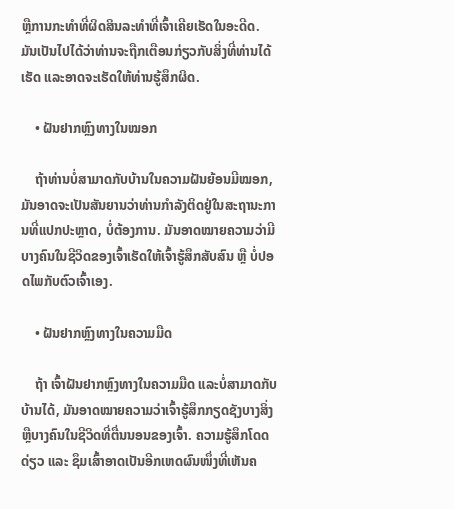ຫຼືການກະທຳທີ່ຜິດສິນລະທຳທີ່ເຈົ້າເຄີຍເຮັດໃນອະດີດ. ມັນເປັນໄປໄດ້ວ່າທ່ານຈະຖືກເຕືອນກ່ຽວກັບສິ່ງທີ່ທ່ານໄດ້ເຮັດ ແລະອາດຈະເຮັດໃຫ້ທ່ານຮູ້ສຶກຜິດ.

    • ຝັນຢາກຫຼົງທາງໃນໝອກ

    ຖ້າທ່ານບໍ່ສາມາດກັບບ້ານໃນຄວາມຝັນຍ້ອນມີໝອກ, ມັນອາດຈະເປັນສັນຍານວ່າທ່ານກໍາລັງຕິດຢູ່ໃນສະຖານະການທີ່ແປກປະຫຼາດ, ບໍ່ຕ້ອງການ. ມັນອາດໝາຍຄວາມວ່າມີບາງຄົນໃນຊີວິດຂອງເຈົ້າເຮັດໃຫ້ເຈົ້າຮູ້ສຶກສັບສົນ ຫຼື ບໍ່ປອດໄພກັບຕົວເຈົ້າເອງ.

    • ຝັນຢາກຫຼົງທາງໃນຄວາມມືດ

    ຖ້າ ເຈົ້າຝັນຢາກຫຼົງທາງໃນຄວາມມືດ ແລະບໍ່ສາມາດກັບບ້ານໄດ້, ມັນອາດໝາຍຄວາມວ່າເຈົ້າຮູ້ສຶກກຽດຊັງບາງສິ່ງ ຫຼືບາງຄົນໃນຊີວິດທີ່ຕື່ນນອນຂອງເຈົ້າ. ຄວາມຮູ້ສຶກໂດດດ່ຽວ ແລະ ຊຶມເສົ້າອາດເປັນອີກເຫດຜົນໜຶ່ງທີ່ເຫັນຄ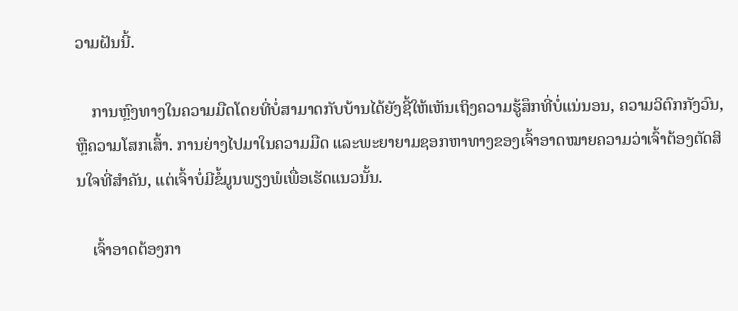ວາມຝັນນີ້.

    ການຫຼົງທາງໃນຄວາມມືດໂດຍທີ່ບໍ່ສາມາດກັບບ້ານໄດ້ຍັງຊີ້ໃຫ້ເຫັນເຖິງຄວາມຮູ້ສຶກທີ່ບໍ່ແນ່ນອນ, ຄວາມວິຕົກກັງວົນ, ຫຼືຄວາມໂສກເສົ້າ. ການຍ່າງໄປມາໃນຄວາມມືດ ແລະພະຍາຍາມຊອກຫາທາງຂອງເຈົ້າອາດໝາຍຄວາມວ່າເຈົ້າຕ້ອງຕັດສິນໃຈທີ່ສຳຄັນ, ແຕ່ເຈົ້າບໍ່ມີຂໍ້ມູນພຽງພໍເພື່ອເຮັດແນວນັ້ນ.

    ເຈົ້າອາດຕ້ອງກາ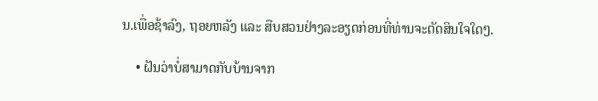ນ.ເພື່ອຊ້າລົງ, ຖອຍຫລັງ ແລະ ສືບສວນຢ່າງລະອຽດກ່ອນທີ່ທ່ານຈະຕັດສິນໃຈໃດໆ.

    • ຝັນວ່າບໍ່ສາມາດກັບບ້ານຈາກ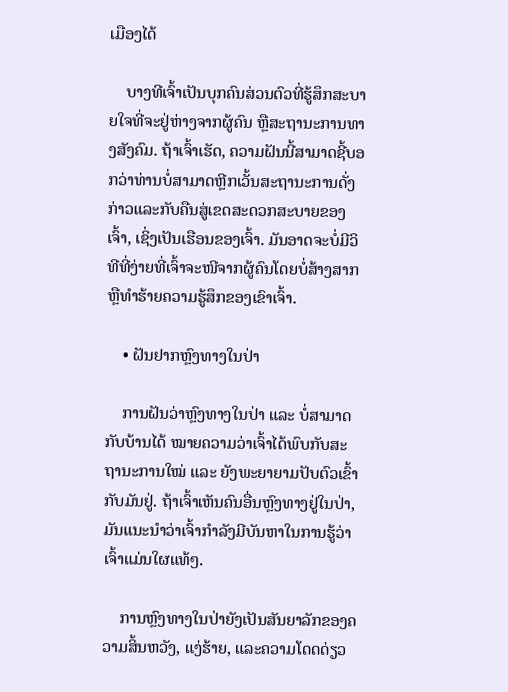ເມືອງໄດ້

    ບາງທີເຈົ້າເປັນບຸກຄົນສ່ວນຕົວທີ່ຮູ້ສຶກສະບາຍໃຈທີ່ຈະຢູ່ຫ່າງຈາກຜູ້ຄົນ ຫຼືສະຖານະການທາງສັງຄົມ. ຖ້າເຈົ້າເຮັດ, ຄວາມຝັນນີ້ສາມາດຊີ້ບອກວ່າທ່ານບໍ່ສາມາດຫຼີກເວັ້ນສະຖານະການດັ່ງກ່າວແລະກັບຄືນສູ່ເຂດສະດວກສະບາຍຂອງເຈົ້າ, ເຊິ່ງເປັນເຮືອນຂອງເຈົ້າ. ມັນອາດຈະບໍ່ມີວິທີທີ່ງ່າຍທີ່ເຈົ້າຈະໜີຈາກຜູ້ຄົນໂດຍບໍ່ສ້າງສາກ ຫຼືທຳຮ້າຍຄວາມຮູ້ສຶກຂອງເຂົາເຈົ້າ.

    • ຝັນຢາກຫຼົງທາງໃນປ່າ

    ການຝັນວ່າຫຼົງທາງໃນປ່າ ແລະ ບໍ່ສາມາດກັບບ້ານໄດ້ ໝາຍຄວາມວ່າເຈົ້າໄດ້ພົບກັບສະຖານະການໃໝ່ ແລະ ຍັງພະຍາຍາມປັບຕົວເຂົ້າກັບມັນຢູ່. ຖ້າເຈົ້າເຫັນຄົນອື່ນຫຼົງທາງຢູ່ໃນປ່າ, ມັນແນະນຳວ່າເຈົ້າກຳລັງມີບັນຫາໃນການຮູ້ວ່າເຈົ້າແມ່ນໃຜແທ້ໆ.

    ການຫຼົງທາງໃນປ່າຍັງເປັນສັນຍາລັກຂອງຄວາມສິ້ນຫວັງ, ແງ່ຮ້າຍ, ແລະຄວາມໂດດດ່ຽວ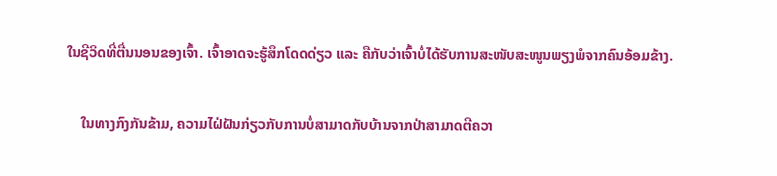ໃນຊີວິດທີ່ຕື່ນນອນຂອງເຈົ້າ. ເຈົ້າອາດຈະຮູ້ສຶກໂດດດ່ຽວ ແລະ ຄືກັບວ່າເຈົ້າບໍ່ໄດ້ຮັບການສະໜັບສະໜູນພຽງພໍຈາກຄົນອ້ອມຂ້າງ.

    ໃນທາງກົງກັນຂ້າມ, ຄວາມໄຝ່ຝັນກ່ຽວກັບການບໍ່ສາມາດກັບບ້ານຈາກປ່າສາມາດຕີຄວາ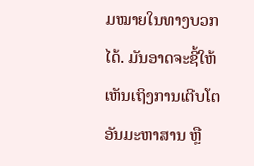ມໝາຍໃນທາງບວກໄດ້. ມັນອາດຈະຊີ້ໃຫ້ເຫັນເຖິງການເຕີບໂຕອັນມະຫາສານ ຫຼື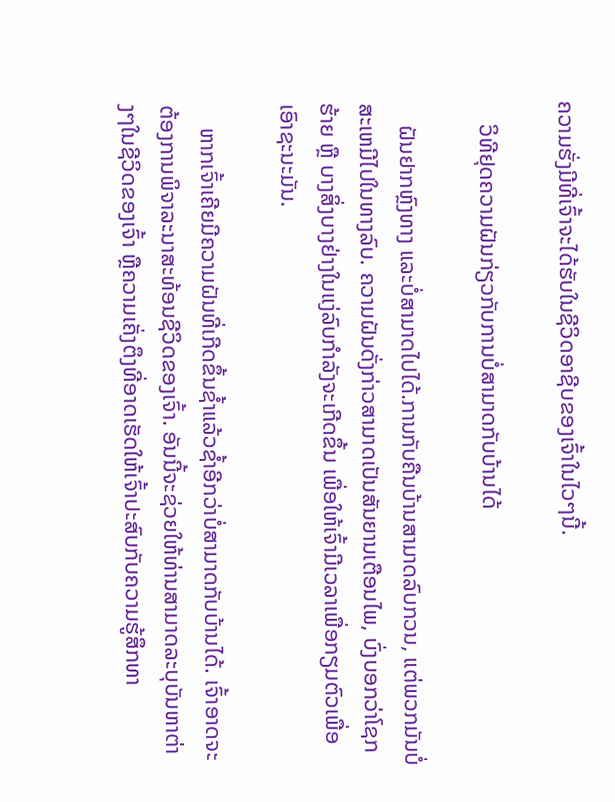ຄວາມຮັ່ງມີທີ່ເຈົ້າຈະໄດ້ຮັບໃນຊີວິດອາຊີບຂອງເຈົ້າໃນໄວໆນີ້.

    ວິທີຢຸດຄວາມຝັນກ່ຽວກັບການບໍ່ສາມາດກັບບ້ານໄດ້

    ຝັນຢາກຫຼົງທາງ ແລະບໍ່ສາມາດໄປໄດ້.ການກັບຄືນບ້ານສາມາດລົບກວນ, ແຕ່ພວກມັນບໍ່ສະເຫມີໄປໃນທາງລົບ. ຄວາມຝັນດັ່ງກ່າວສາມາດເປັນສັນຍານເຕືອນໄພ, ບົ່ງບອກວ່າໂຊກຮ້າຍ ຫຼື ບາງສິ່ງບາງຢ່າງໃນແງ່ລົບກຳລັງຈະເກີດຂຶ້ນ ເພື່ອໃຫ້ເຈົ້າມີເວລາເພື່ອກຽມຕົວເພື່ອເອົາຊະນະມັນ.

    ຫາກເຈົ້າເຄີຍມີຄວາມຝັນທີ່ເກີດຂຶ້ນຊ້ຳແລ້ວຊໍ້າອີກວ່າບໍ່ສາມາດກັບບ້ານໄດ້. ເຈົ້າອາດຈະຕ້ອງການພິຈາລະນາສະທ້ອນຊີວິດຂອງເຈົ້າ. ອັນນີ້ຈະຊ່ວຍໃຫ້ທ່ານສາມາດລະບຸບັນຫາຕ່າງໆໃນຊີວິດຂອງເຈົ້າ ຫຼືຄວາມເຄັ່ງຕຶງທີ່ອາດເຮັດໃຫ້ເຈົ້າປະສົບກັບຄວາມຮູ້ສຶກທາ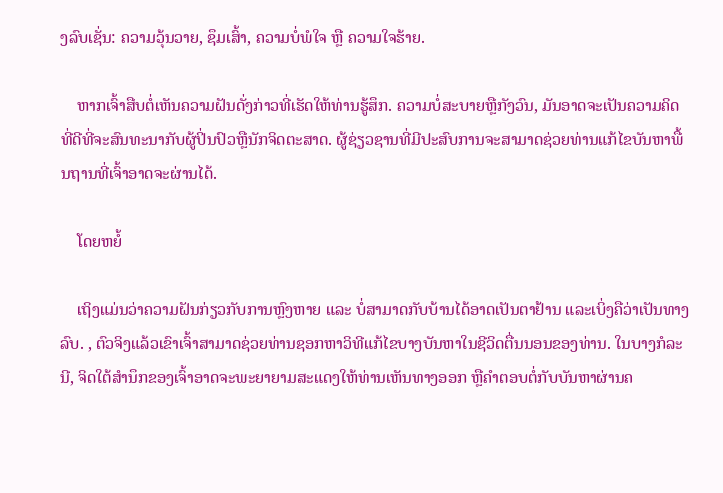ງລົບເຊັ່ນ: ຄວາມວຸ້ນວາຍ, ຊຶມເສົ້າ, ຄວາມບໍ່ພໍໃຈ ຫຼື ຄວາມໃຈຮ້າຍ.

    ຫາກເຈົ້າສືບຕໍ່ເຫັນຄວາມຝັນດັ່ງກ່າວທີ່ເຮັດໃຫ້ທ່ານຮູ້ສຶກ. ຄວາມບໍ່ສະບາຍຫຼືກັງວົນ, ມັນອາດຈະເປັນຄວາມຄິດທີ່ດີທີ່ຈະສົນທະນາກັບຜູ້ປິ່ນປົວຫຼືນັກຈິດຕະສາດ. ຜູ້ຊ່ຽວຊານທີ່ມີປະສົບການຈະສາມາດຊ່ວຍທ່ານແກ້ໄຂບັນຫາພື້ນຖານທີ່ເຈົ້າອາດຈະຜ່ານໄດ້.

    ໂດຍຫຍໍ້

    ເຖິງແມ່ນວ່າຄວາມຝັນກ່ຽວກັບການຫຼົງຫາຍ ແລະ ບໍ່ສາມາດກັບບ້ານໄດ້ອາດເປັນຕາຢ້ານ ແລະເບິ່ງຄືວ່າເປັນທາງລົບ. , ຕົວຈິງແລ້ວເຂົາເຈົ້າສາມາດຊ່ວຍທ່ານຊອກຫາວິທີແກ້ໄຂບາງບັນຫາໃນຊີວິດຕື່ນນອນຂອງທ່ານ. ໃນບາງກໍລະນີ, ຈິດໃຕ້ສຳນຶກຂອງເຈົ້າອາດຈະພະຍາຍາມສະແດງໃຫ້ທ່ານເຫັນທາງອອກ ຫຼືຄຳຕອບຕໍ່ກັບບັນຫາຜ່ານຄ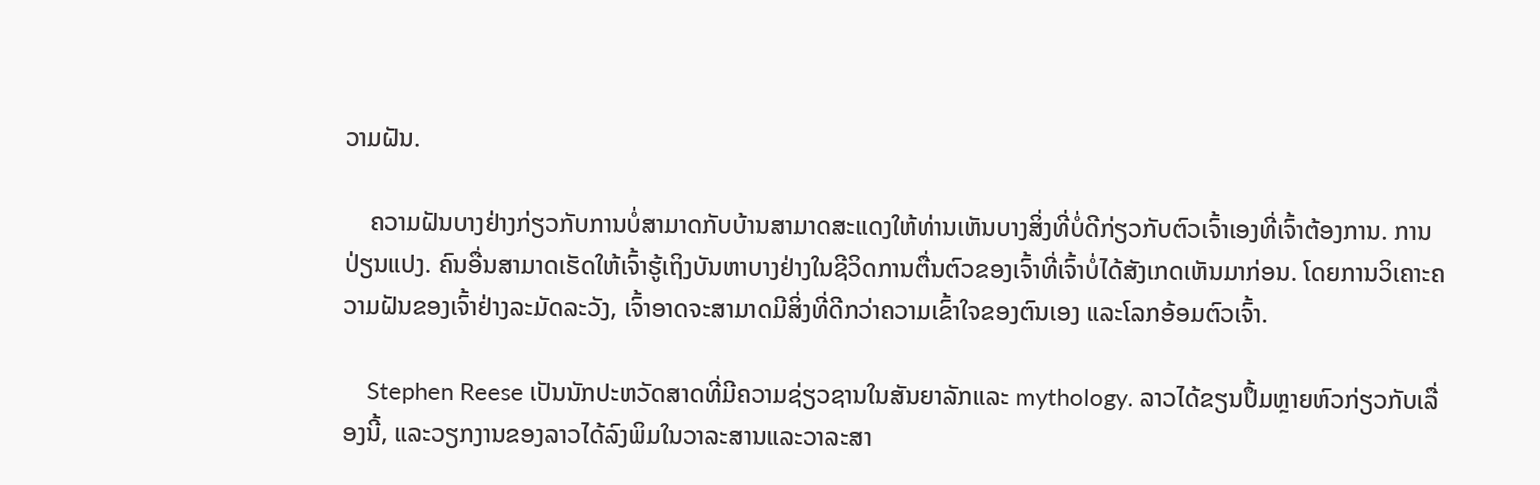ວາມຝັນ.

    ຄວາມຝັນບາງຢ່າງກ່ຽວກັບການບໍ່ສາມາດກັບບ້ານສາມາດສະແດງໃຫ້ທ່ານເຫັນບາງສິ່ງທີ່ບໍ່ດີກ່ຽວກັບຕົວເຈົ້າເອງທີ່ເຈົ້າຕ້ອງການ. ການປ່ຽນແປງ. ຄົນອື່ນສາມາດເຮັດໃຫ້ເຈົ້າຮູ້ເຖິງບັນຫາບາງຢ່າງໃນຊີວິດການຕື່ນຕົວຂອງເຈົ້າທີ່ເຈົ້າບໍ່ໄດ້ສັງເກດເຫັນມາກ່ອນ. ໂດຍການວິເຄາະຄວາມຝັນຂອງເຈົ້າຢ່າງລະມັດລະວັງ, ເຈົ້າອາດຈະສາມາດມີສິ່ງທີ່ດີກວ່າຄວາມເຂົ້າໃຈຂອງຕົນເອງ ແລະໂລກອ້ອມຕົວເຈົ້າ.

    Stephen Reese ເປັນນັກປະຫວັດສາດທີ່ມີຄວາມຊ່ຽວຊານໃນສັນຍາລັກແລະ mythology. ລາວໄດ້ຂຽນປຶ້ມຫຼາຍຫົວກ່ຽວກັບເລື່ອງນີ້, ແລະວຽກງານຂອງລາວໄດ້ລົງພິມໃນວາລະສານແລະວາລະສາ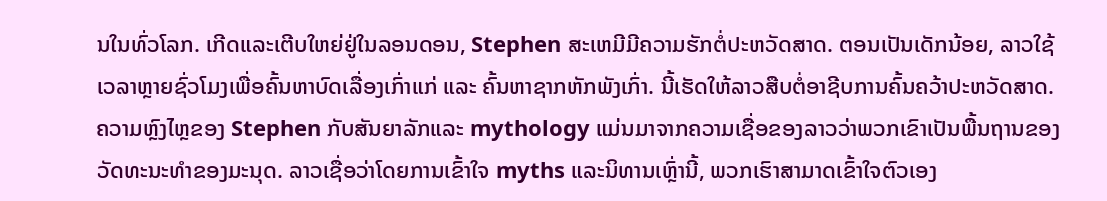ນໃນທົ່ວໂລກ. ເກີດແລະເຕີບໃຫຍ່ຢູ່ໃນລອນດອນ, Stephen ສະເຫມີມີຄວາມຮັກຕໍ່ປະຫວັດສາດ. ຕອນເປັນເດັກນ້ອຍ, ລາວໃຊ້ເວລາຫຼາຍຊົ່ວໂມງເພື່ອຄົ້ນຫາບົດເລື່ອງເກົ່າແກ່ ແລະ ຄົ້ນຫາຊາກຫັກພັງເກົ່າ. ນີ້ເຮັດໃຫ້ລາວສືບຕໍ່ອາຊີບການຄົ້ນຄວ້າປະຫວັດສາດ. ຄວາມຫຼົງໄຫຼຂອງ Stephen ກັບສັນຍາລັກແລະ mythology ແມ່ນມາຈາກຄວາມເຊື່ອຂອງລາວວ່າພວກເຂົາເປັນພື້ນຖານຂອງວັດທະນະທໍາຂອງມະນຸດ. ລາວເຊື່ອວ່າໂດຍການເຂົ້າໃຈ myths ແລະນິທານເຫຼົ່ານີ້, ພວກເຮົາສາມາດເຂົ້າໃຈຕົວເອງ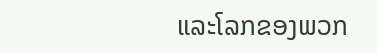ແລະໂລກຂອງພວກ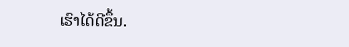ເຮົາໄດ້ດີຂຶ້ນ.